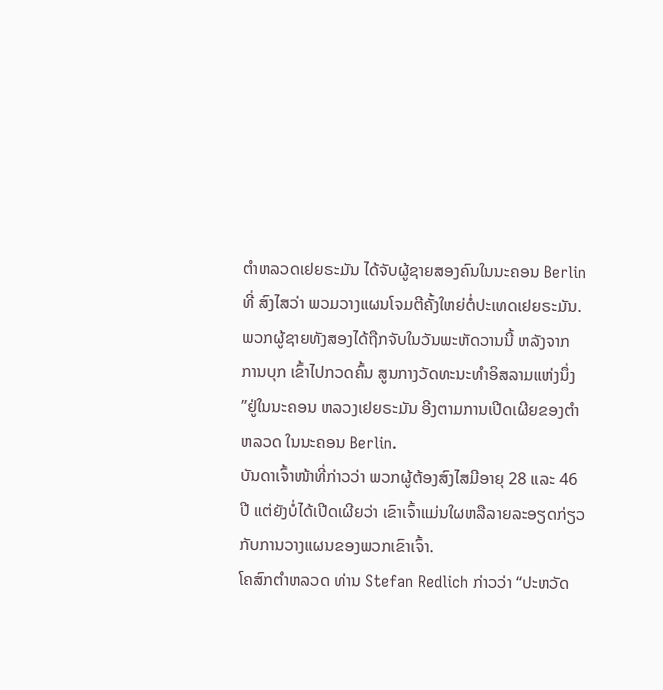ຕຳຫລວດເຢຍຣະມັນ ໄດ້ຈັບຜູ້ຊາຍສອງຄົນໃນນະຄອນ Berlin
ທີ່ ສົງໄສວ່າ ພວມວາງແຜນໂຈມຕີຄັ້ງໃຫຍ່ຕໍ່ປະເທດເຢຍຣະມັນ.
ພວກຜູ້ຊາຍທັງສອງໄດ້ຖືກຈັບໃນວັນພະຫັດວານນີ້ ຫລັງຈາກ
ການບຸກ ເຂົ້າໄປກວດຄົ້ນ ສູນກາງວັດທະນະທຳອິສລາມແຫ່ງນຶ່ງ
”ຢູ່ໃນນະຄອນ ຫລວງເຢຍຣະມັນ ອີງຕາມການເປີດເຜີຍຂອງຕຳ
ຫລວດ ໃນນະຄອນ Berlin.
ບັນດາເຈົ້າໜ້າທີ່ກ່າວວ່າ ພວກຜູ້ຕ້ອງສົງໄສມີອາຍຸ 28 ແລະ 46
ປີ ແຕ່ຍັງບໍ່ໄດ້ເປີດເຜີຍວ່າ ເຂົາເຈົ້າແມ່ນໃຜຫລືລາຍລະອຽດກ່ຽວ
ກັບການວາງແຜນຂອງພວກເຂົາເຈົ້າ.
ໂຄສົກຕຳຫລວດ ທ່ານ Stefan Redlich ກ່າວວ່າ “ປະຫວັດ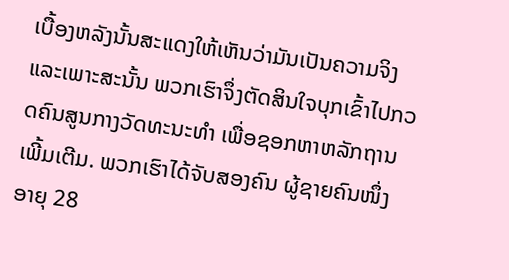ເບື້ອງຫລັງນັ້ນສະແດງໃຫ້ເຫັນວ່າມັນເປັນຄວາມຈິງ ແລະເພາະສະນັ້ນ ພວກເຮົາຈຶ່ງຕັດສິນໃຈບຸກເຂົ້າໄປກວດຄົນສູນກາງວັດທະນະທໍາ ເພື່ອຊອກຫາຫລັກຖານເພີ້ມເຕີມ. ພວກເຮົາໄດ້ຈັບສອງຄົນ ຜູ້ຊາຍຄົນໜຶ່ງອາຍຸ 28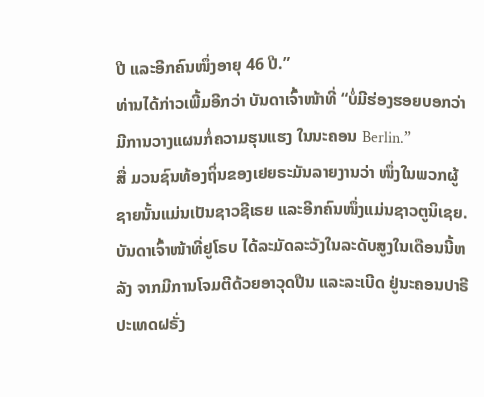ປີ ແລະອີກຄົນໜຶ່ງອາຍຸ 46 ປີ.”
ທ່ານໄດ້ກ່າວເພີ້ມອີກວ່າ ບັນດາເຈົ້າໜ້າທີ່ “ບໍ່ມີຮ່ອງຮອຍບອກວ່າ ມີການວາງແຜນກໍ່ຄວາມຮຸນແຮງ ໃນນະຄອນ Berlin.”
ສື່ ມວນຊົນທ້ອງຖິ່ນຂອງເຢຍຣະມັນລາຍງານວ່າ ໜຶ່ງໃນພວກຜູ້ຊາຍນັ້ນແມ່ນເປັນຊາວຊີເຣຍ ແລະອີກຄົນໜຶ່ງແມ່ນຊາວຕູນິເຊຍ.
ບັນດາເຈົ້າໜ້າທີ່ຢູໂຣບ ໄດ້ລະມັດລະວັງໃນລະດັບສູງໃນເດືອນນີ້ຫລັງ ຈາກມີການໂຈມຕີດ້ວຍອາວຸດປືນ ແລະລະເບີດ ຢູ່ນະຄອນປາຣີ ປະເທດຝຣັ່ງ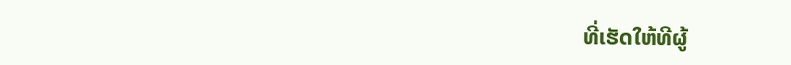ທີ່ເຮັດໃຫ້ທີຜູ້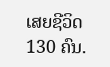ເສຍຊີວິດ 130 ຄົນ.